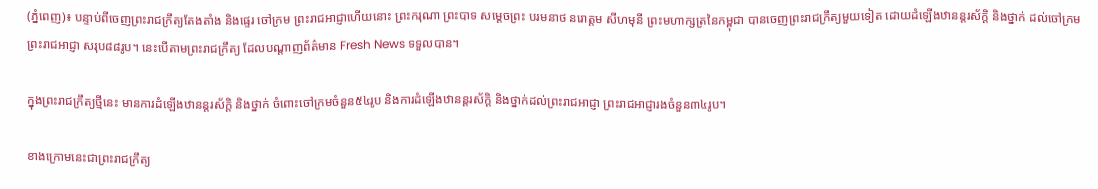(ភ្នំពេញ)៖ បន្ទាប់ពីចេញព្រះរាជក្រឹត្យតែងតាំង និងផ្ទេរ ចៅក្រម ព្រះរាជអាជ្ញាហើយនោះ ព្រះករុណា ព្រះបាទ សម្តេចព្រះ បរមនាថ នរោត្តម សីហមុនី ព្រះមហាក្សត្រនៃកម្ពុជា បានចេញព្រះរាជក្រឹត្យមួយទៀត ដោយដំឡើងឋានន្តរស័ក្តិ និងថ្នាក់ ដល់ចៅក្រម ព្រះរាជអាជ្ញា សរុប៨៨រូប។ នេះបើតាមព្រះរាជក្រឹត្យ ដែលបណ្តាញព័ត៌មាន Fresh News ទទួលបាន។

ក្នុងព្រះរាជក្រឹត្យថ្មីនេះ មានការដំឡើងឋានន្តរស័ក្តិ និងថ្នាក់ ចំពោះចៅក្រមចំនួន៥៤រូប និងការដំឡើងឋានន្តរស័ក្តិ និងថ្នាក់ដល់ព្រះរាជអាជ្ញា ព្រះរាជអាជ្ញារងចំនួន៣៤រូប។

ខាងក្រោមនេះជាព្រះរាជក្រឹត្យ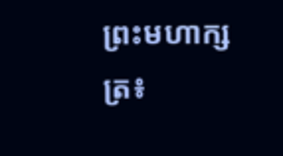ព្រះមហាក្សត្រ៖